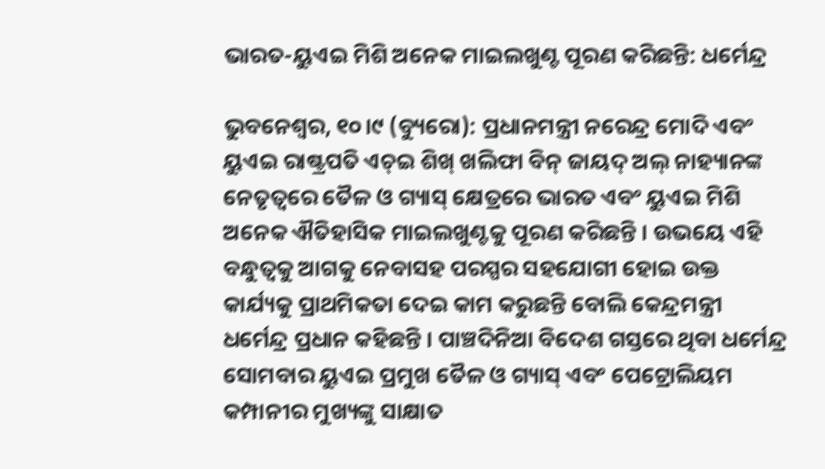ଭାରତ-ୟୁଏଇ ମିଶି ଅନେକ ମାଇଲଖୁଣ୍ଟ ପୂରଣ କରିଛନ୍ତି: ଧର୍ମେନ୍ଦ୍ର

ଭୁବନେଶ୍ୱର, ୧୦।୯ (ବ୍ୟୁରୋ): ପ୍ରଧାନମନ୍ତ୍ରୀ ନରେନ୍ଦ୍ର ମୋଦି ଏବଂ ୟୁଏଇ ରାଷ୍ଟ୍ରପତି ଏଚ୍‌ଇ ଶିଖ୍‌ ଖଲିଫା ବିନ୍‌ ଜାୟଦ୍‌ ଅଲ୍‌ ନାହ୍ୟାନଙ୍କ ନେତୃତ୍ୱରେ ତୈଳ ଓ ଗ୍ୟାସ୍‌ କ୍ଷେତ୍ରରେ ଭାରତ ଏବଂ ୟୁଏଇ ମିଶି ଅନେକ ଐତିହାସିକ ମାଇଲଖୁଣ୍ଟକୁ ପୂରଣ କରିଛନ୍ତି । ଉଭୟେ ଏହି ବନ୍ଧୁତ୍ୱକୁ ଆଗକୁ ନେବାସହ ପରସ୍ପର ସହଯୋଗୀ ହୋଇ ଉକ୍ତ କାର୍ଯ୍ୟକୁ ପ୍ରାଥମିକତା ଦେଇ କାମ କରୁଛନ୍ତି ବୋଲି କେନ୍ଦ୍ରମନ୍ତ୍ରୀ ଧର୍ମେନ୍ଦ୍ର ପ୍ରଧାନ କହିଛନ୍ତି । ପାଞ୍ଚଦିନିଆ ବିଦେଶ ଗସ୍ତରେ ଥିବା ଧର୍ମେନ୍ଦ୍ର ସୋମବାର ୟୁଏଇ ପ୍ରମୁଖ ତୈଳ ଓ ଗ୍ୟାସ୍‌ ଏବଂ ପେଟ୍ରୋଲିୟମ କମ୍ପାନୀର ମୁଖ୍ୟଙ୍କୁ ସାକ୍ଷାତ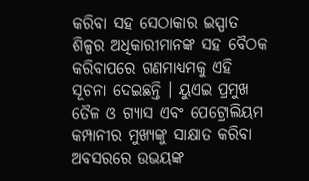କରିବା ସହ ସେଠାକାର ଇସ୍ପାତ ଶିଳ୍ପର ଅଧିକାରୀମାନଙ୍କ ସହ ବୈଠକ କରିବାପରେ ଗଣମାଧ୍ୟମକୁ ଏହି ସୂଚନା ଦେଇଛନ୍ତି । ୟୁଏଇ ପ୍ରମୁଖ ତୈଳ ଓ ଗ୍ୟାସ ଏବଂ ପେଟ୍ରୋଲିୟମ କମ୍ପାନୀର ମୁଖ୍ୟଙ୍କୁ ସାକ୍ଷାତ କରିବା ଅବସରରେ ଉଭୟଙ୍କ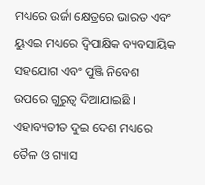ମଧ୍ୟରେ ଉର୍ଜା କ୍ଷେତ୍ରରେ ଭାରତ ଏବଂ ୟୁଏଇ ମଧ୍ୟରେ ଦ୍ୱିପାକ୍ଷିକ ବ୍ୟବସାୟିକ ସହଯୋଗ ଏବଂ ପୁଞ୍ଜି ନିବେଶ ଉପରେ ଗୁରୁତ୍ୱ ଦିଆଯାଇଛି । ଏହାବ୍ୟତୀତ ଦୁଇ ଦେଶ ମଧ୍ୟରେ ତୈଳ ଓ ଗ୍ୟାସ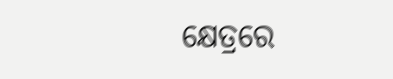କ୍ଷେତ୍ରରେ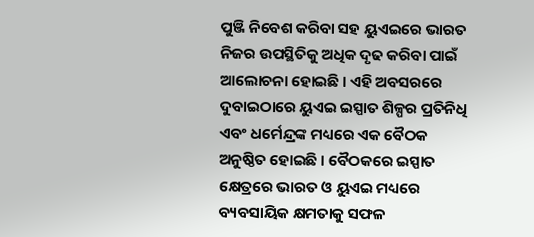ପୁଞ୍ଜି ନିବେଶ କରିବା ସହ ୟୁଏଇରେ ଭାରତ ନିଜର ଉପସ୍ଥିତିକୁ ଅଧିକ ଦୃଢ କରିବା ପାଇଁ ଆଲୋଚନା ହୋଇଛି । ଏହି ଅବସରରେ ଦୁବାଇଠାରେ ୟୁଏଇ ଇସ୍ପାତ ଶିଳ୍ପର ପ୍ରତିନିଧି ଏବଂ ଧର୍ମେନ୍ଦ୍ରଙ୍କ ମଧ୍ୟରେ ଏକ ବୈଠକ ଅନୁଷ୍ଠିତ ହୋଇଛି । ବୈଠକରେ ଇସ୍ପାତ କ୍ଷେତ୍ରରେ ଭାରତ ଓ ୟୁଏଇ ମଧ୍ୟରେ ବ୍ୟବସାୟିକ କ୍ଷମତାକୁ ସଫଳ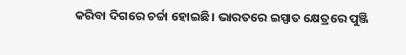କରିବା ଦିଗରେ ଚର୍ଚ୍ଚା ହୋଇଛି। ଭାରତରେ ଇସ୍ପାତ କ୍ଷେତ୍ରରେ ପୁଞ୍ଜି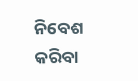ନିବେଶ କରିବା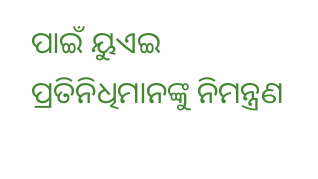ପାଇଁ ୟୁଏଇ ପ୍ରତିନିଧିମାନଙ୍କୁ ନିମନ୍ତ୍ରଣ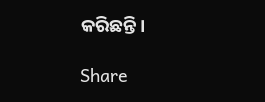କରିଛନ୍ତି।

Share